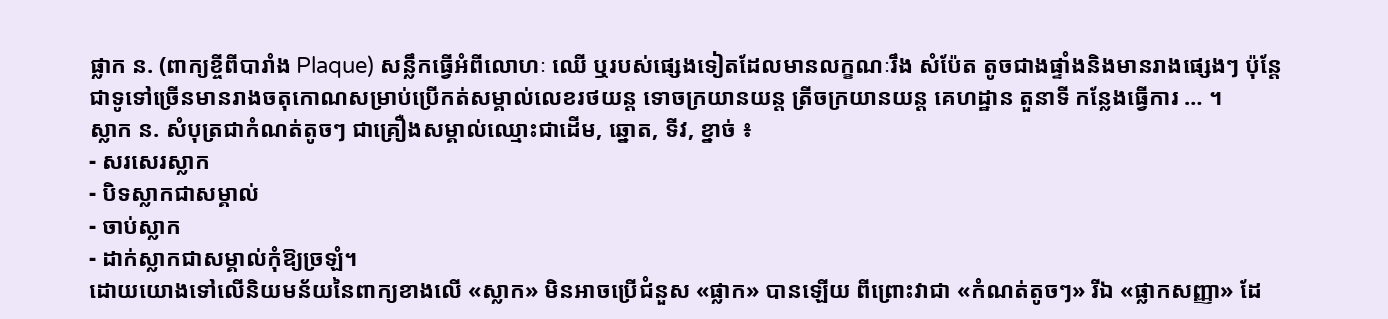ផ្លាក ន. (ពាក្យខ្ចីពីបារាំង Plaque) សន្លឹកធ្វើអំពីលោហៈ ឈើ ឬរបស់ផ្សេងទៀតដែលមានលក្ខណៈរឹង សំប៉ែត តូចជាងផ្ទាំងនិងមានរាងផ្សេងៗ ប៉ុន្តែជាទូទៅច្រើនមានរាងចតុកោណសម្រាប់ប្រើកត់សម្គាល់លេខរថយន្ត ទោចក្រយានយន្ត ត្រីចក្រយានយន្ត គេហដ្ឋាន តួនាទី កន្លែងធ្វើការ … ។
ស្លាក ន. សំបុត្រជាកំណត់តូចៗ ជាគ្រឿងសម្គាល់ឈ្មោះជាដើម, ឆ្នោត, ទីវ, ខ្នាច់ ៖
- សរសេរស្លាក
- បិទស្លាកជាសម្គាល់
- ចាប់ស្លាក
- ដាក់ស្លាកជាសម្គាល់កុំឱ្យច្រឡំ។
ដោយយោងទៅលើនិយមន័យនៃពាក្យខាងលើ «ស្លាក» មិនអាចប្រើជំនួស «ផ្លាក» បានឡើយ ពីព្រោះវាជា «កំណត់តូចៗ» រីឯ «ផ្លាកសញ្ញា» ដែ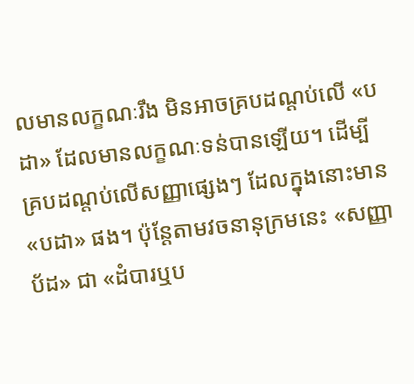លមានលក្ខណៈរឹង មិនអាចគ្របដណ្ដប់លើ «បដា» ដែលមានលក្ខណៈទន់បានឡើយ។ ដើម្បីគ្របដណ្ដប់លើសញ្ញាផ្សេងៗ ដែលក្នុងនោះមាន «បដា» ផង។ ប៉ុន្តែតាមវចនានុក្រមនេះ «សញ្ញាប័ដ» ជា «ដំបារឬប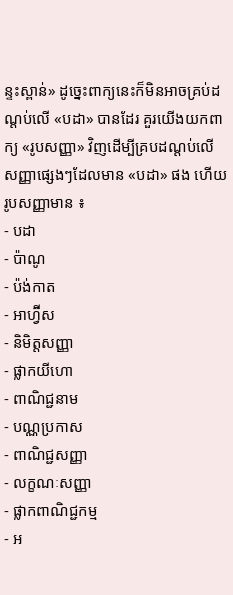ន្ទះស្ពាន់» ដូច្នេះពាក្យនេះក៏មិនអាចគ្រប់ដណ្ដប់លើ «បដា» បានដែរ គួរយើងយកពាក្យ «រូបសញ្ញា» វិញដើម្បីគ្របដណ្ដប់លើសញ្ញាផ្សេងៗដែលមាន «បដា» ផង ហើយរូបសញ្ញាមាន ៖
- បដា
- ប៉ាណូ
- ប៉ង់កាត
- អាហ្វ៊ីស
- និមិត្តសញ្ញា
- ផ្លាកយីហោ
- ពាណិជ្ជនាម
- បណ្ណប្រកាស
- ពាណិជ្ជសញ្ញា
- លក្ខណៈសញ្ញា
- ផ្លាកពាណិជ្ជកម្ម
- អ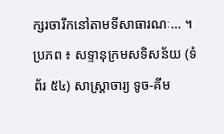ក្សរចារឹកនៅតាមទីសាធារណៈ… ។
ប្រភព ៖ សទ្ទានុក្រមសទិសន័យ (ទំព័រ ៥៤) សាស្ត្រាចារ្យ ទូច-គីម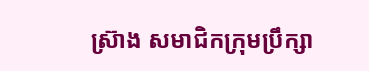ស្រ៊ាង សមាជិកក្រុមប្រឹក្សា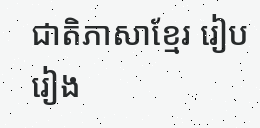ជាតិភាសាខ្មែរ រៀបរៀង